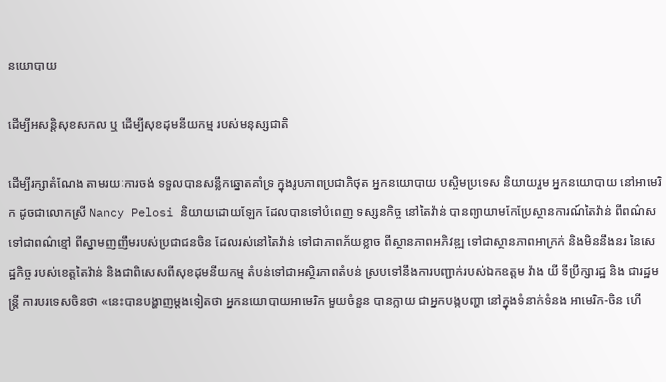នយោបាយ

ដើម្បីអសន្តិសុខសកល ឬ ដើម្បីសុខដុមនីយកម្ម របស់មនុស្សជាតិ

ដើម្បីរក្សាតំណែង តាមរយៈការចង់ ទទួលបានសន្លឹកឆ្នោតគាំទ្រ ក្នុងរូបភាពប្រជាភិថុត អ្នកនយោបាយ បស្ចិមប្រទេស និយាយរួម អ្នកនយោបាយ នៅអាមេរិក ដូចជាលោកស្រី Nancy Pelosi និយាយដោយឡែក ដែលបានទៅបំពេញ ទស្សនកិច្ច នៅតៃវ៉ាន់ បានព្យាយាមកែប្រែស្ថានការណ៍តៃវ៉ាន់ ពីពណ៌សទៅជាពណ៌ខ្មៅ ពីស្នាមញញឹមរបស់ប្រជាជនចិន ដែលរស់នៅតៃវ៉ាន់ ទៅជាភាពភ័យខ្លាច ពីស្ថានភាពអភិវឌ្ឍ ទៅជាស្ថានភាពអាក្រក់ និងមិននឹងនរ នៃសេដ្ឋកិច្ច របស់ខេត្តតៃវ៉ាន់ និងជាពិសេសពីសុខដុមនីយកម្ម តំបន់ទៅជាអស្ថិរភាពតំបន់ ស្របទៅនឹងការបញ្ជាក់របស់ឯកឧត្តម វ៉ាង យី ទីប្រឹក្សារដ្ឋ និង ជារដ្ឋមន្រ្តី ការបរទេសចិនថា «នេះបានបង្ហាញម្តងទៀតថា អ្នកនយោបាយអាមេរិក មួយចំនួន បានក្លាយ ជាអ្នកបង្កបញ្ហា នៅក្នុងទំនាក់ទំនង អាមេរិក-ចិន ហើ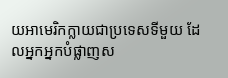យអាមេរិកក្លាយជាប្រទេសទីមួយ ដែលអ្នកអ្នកបំផ្លាញស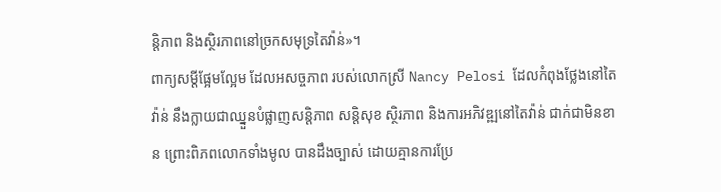ន្តិភាព និងស្ថិរភាពនៅច្រកសមុទ្រតៃវ៉ាន់»។
ពាក្យសម្តីផ្អែមល្អែម ដែលអសច្ចភាព របស់លោកស្រី Nancy Pelosi ដែលកំពុងថ្លែងនៅតៃវ៉ាន់ នឹងក្លាយជាឈ្នួនបំផ្លាញសន្តិភាព សន្តិសុខ ស្ថិរភាព និងការអភិវឌ្ឍនៅតៃវ៉ាន់ ជាក់ជាមិនខាន ព្រោះពិភពលោកទាំងមូល បានដឹងច្បាស់ ដោយគ្មានការប្រែ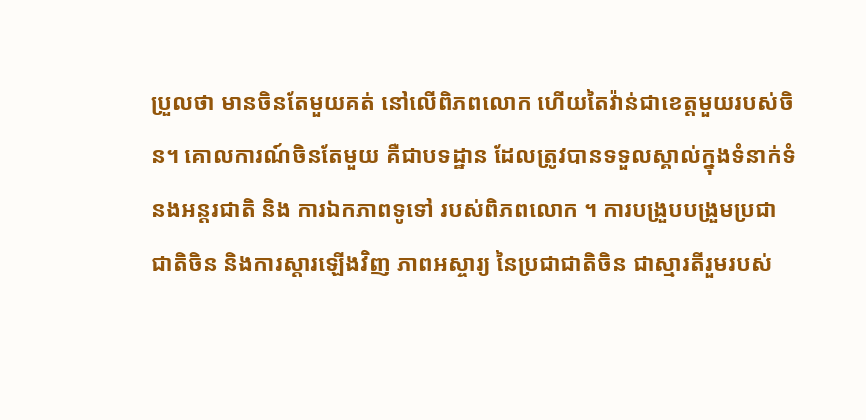ប្រួលថា មានចិនតែមួយគត់ នៅលើពិភពលោក ហើយតៃវ៉ាន់ជាខេត្តមួយរបស់ចិន។ គោលការណ៍ចិនតែមួយ គឺជាបទដ្ឋាន ដែលត្រូវបានទទួលស្គាល់ក្នុងទំនាក់ទំនងអន្តរជាតិ និង ការឯកភាពទូទៅ របស់ពិភពលោក ។ ការបង្រួបបង្រួមប្រជាជាតិចិន និងការស្តារឡើងវិញ ភាពអស្ចារ្យ នៃប្រជាជាតិចិន ជាស្មារតីរួមរបស់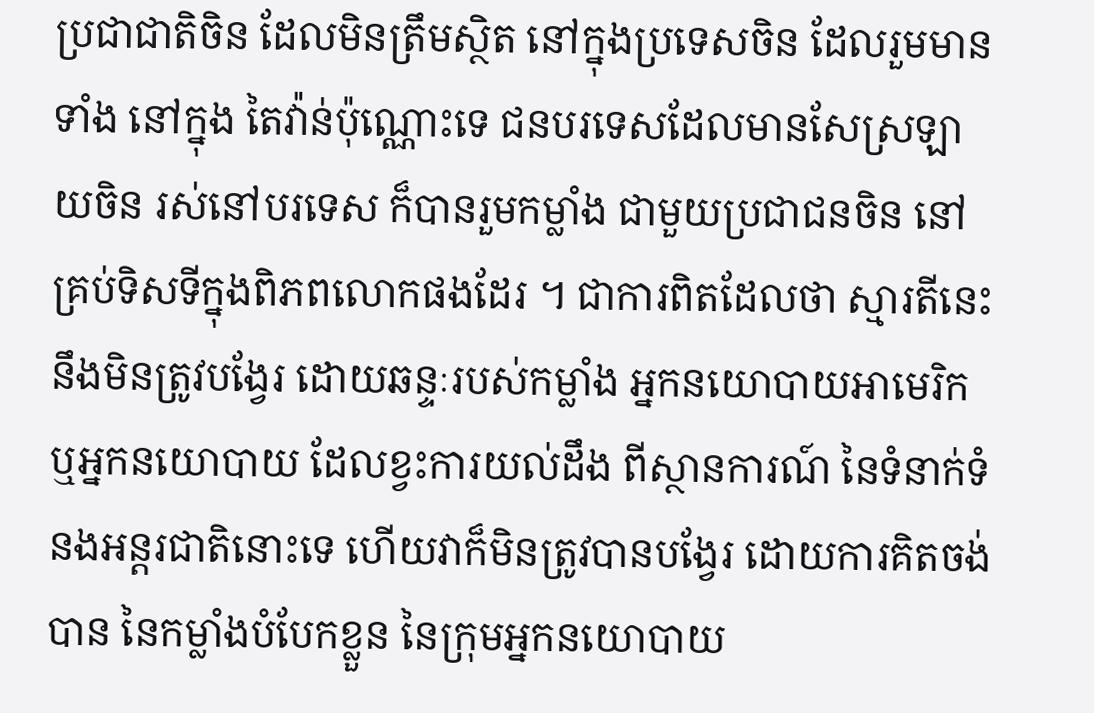ប្រជាជាតិចិន ដែលមិនត្រឹមស្ថិត នៅក្នុងប្រទេសចិន ដែលរួមមានទាំង នៅក្នុង តៃវ៉ាន់ប៉ុណ្ណោះទេ ជនបរទេសដែលមានសែស្រឡាយចិន រស់នៅបរទេស ក៏បានរួមកម្លាំង ជាមួយប្រជាជនចិន នៅគ្រប់ទិសទីក្នុងពិភពលោកផងដែរ ។ ជាការពិតដែលថា ស្មារតីនេះនឹងមិនត្រូវបង្វែរ ដោយឆន្ទៈរបស់កម្លាំង អ្នកនយោបាយអាមេរិក ឬអ្នកនយោបាយ ដែលខ្វះការយល់ដឹង ពីស្ថានការណ៍ នៃទំនាក់ទំនងអន្តរជាតិនោះទេ ហើយវាក៏មិនត្រូវបានបង្វែរ ដោយការគិតចង់បាន នៃកម្លាំងបំបែកខ្លួន នៃក្រុមអ្នកនយោបាយ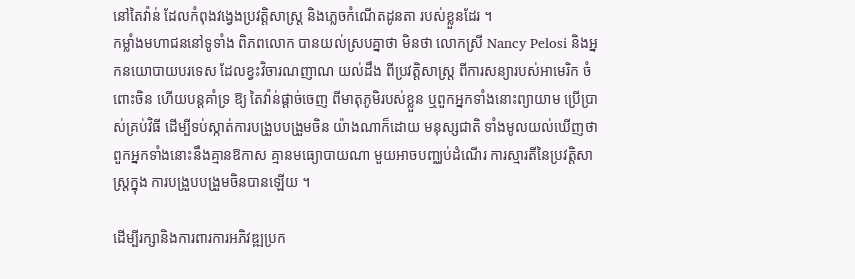នៅតៃវ៉ាន់ ដែលកំពុងវង្វេងប្រវត្តិសាស្រ្ត និងភ្លេចកំណើតដូនតា របស់ខ្លួនដែរ ។
កម្លាំងមហាជននៅទូទាំង ពិភពលោក បានយល់ស្របគ្នាថា មិនថា លោកស្រី Nancy Pelosi និងអ្នកនយោបាយបរទេស ដែលខ្វះវិចារណញាណ យល់ដឹង ពីប្រវត្តិសាស្រ្ត ពីការសន្យារបស់អាមេរិក ចំពោះចិន ហើយបន្តគាំទ្រ ឱ្យ តៃវ៉ាន់ផ្តាច់ចេញ ពីមាតុភូមិរបស់ខ្លួន ឬពួកអ្នកទាំងនោះព្យាយាម ប្រើប្រាស់គ្រប់វិធី ដើម្បីទប់ស្កាត់ការបង្រួបបង្រួមចិន យ៉ាងណាក៏ដោយ មនុស្សជាតិ ទាំងមូលយល់ឃើញថា ពួកអ្នកទាំងនោះនឹងគ្មានឱកាស គ្មានមធ្យោបាយណា មួយអាចបញ្ឈប់ដំណើរ ការស្មារតីនៃប្រវត្តិសាស្ត្រក្នុង ការបង្រួបបង្រួមចិនបានឡើយ ។

ដើម្បីរក្សានិងការពារការអភិវឌ្ឍប្រក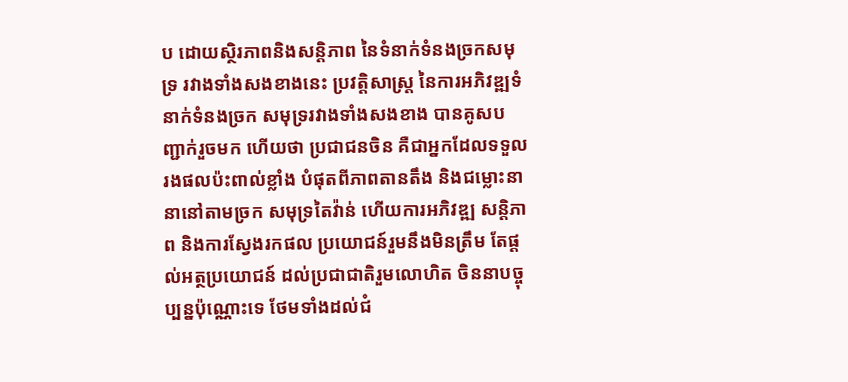ប ដោយស្ថិរភាពនិងសន្តិភាព នៃទំនាក់ទំនងច្រកសមុទ្រ រវាងទាំងសងខាងនេះ ប្រវត្តិសាស្ត្រ នៃការអភិវឌ្ឍទំនាក់ទំនងច្រក សមុទ្ររវាងទាំងសងខាង បានគូសបញ្ជាក់រួចមក ហើយថា ប្រជាជនចិន គឺជាអ្នកដែលទទួលរងផលប៉ះពាល់ខ្លាំង បំផុតពីភាពតានតឹង និងជម្លោះនានានៅតាមច្រក សមុទ្រតៃវ៉ាន់ ហើយការអភិវឌ្ឍ សន្តិភាព និងការស្វែងរកផល ប្រយោជន៍រួមនឹងមិនត្រឹម តែផ្តល់អត្ថប្រយោជន៍ ដល់ប្រជាជាតិរួមលោហិត ចិននាបច្ចុប្បន្នប៉ុណ្ណោះទេ ថែមទាំងដល់ជំ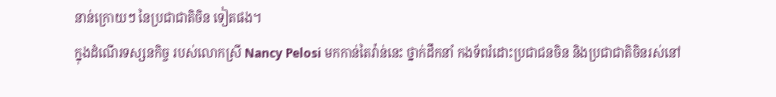នាន់ក្រោយៗ នៃប្រជាជាតិចិន ទៀតផង។
ក្នុងដំណើរទស្សនកិច្ច របស់លោកស្រី Nancy Pelosi មកកាន់តៃវ៉ាន់នេះ ថ្នាក់ដឹកនាំ កងទ័ពរំដោះប្រជាជនចិន និងប្រជាជាតិចិនរស់នៅ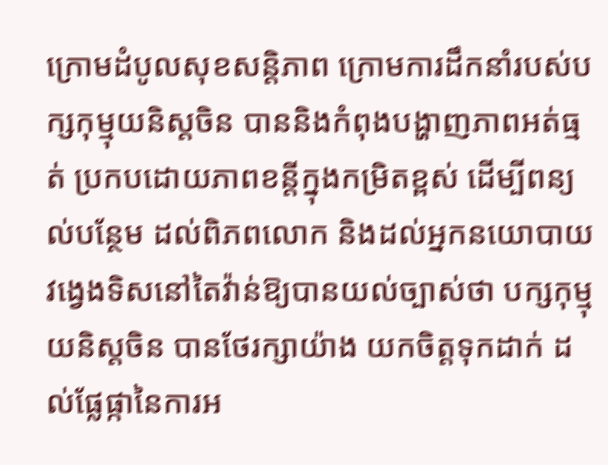ក្រោមដំបូលសុខសន្តិភាព ក្រោមការដឹកនាំរបស់បក្សកុម្មុយនិស្តចិន បាននិងកំពុងបង្ហាញភាពអត់ធ្មត់ ប្រកបដោយភាពខន្តីក្នុងកម្រិតខ្ពស់ ដើម្បីពន្យល់បន្ថែម ដល់ពិភពលោក និងដល់អ្នកនយោបាយ វង្វេងទិសនៅតៃវ៉ាន់ឱ្យបានយល់ច្បាស់ថា បក្សកុម្មុយនិស្តចិន បានថែរក្សាយ៉ាង យកចិត្តទុកដាក់ ដល់ផ្លែផ្កានៃការអ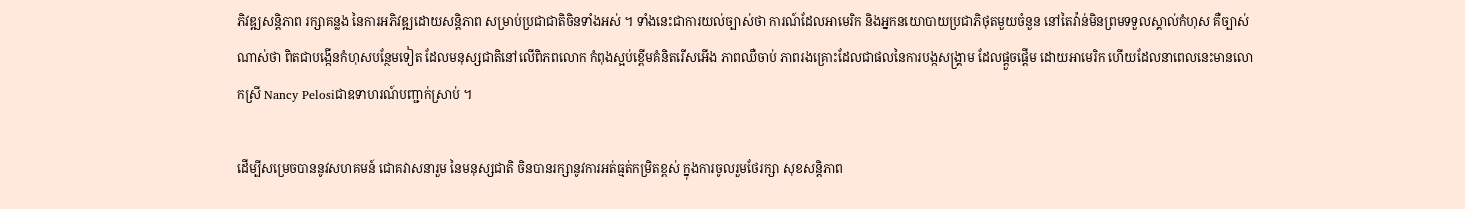ភិវឌ្ឍសន្តិភាព រក្សាគន្លង នៃការអភិវឌ្ឍដោយសន្តិភាព សម្រាប់ប្រជាជាតិចិនទាំងអស់ ។ ទាំងនេះជាការយល់ច្បាស់ថា ការណ៍ដែលអាមេរិក និងអ្នកនយោបាយប្រជាភិថុតមួយចំនួន នៅតៃវ៉ាន់មិនព្រមទទួលស្គាល់កំហុស គឺច្បាស់ណាស់ថា ពិតជាបង្កើនកំហុសបន្ថែមទៀត ដែលមនុស្សជាតិនៅលើពិភពលោក កំពុងស្អប់ខ្ពើមគំនិតរើសអើង ភាពឈឺចាប់ ភាពរងគ្រោះដែលជាផលនៃការបង្កសង្គ្រាម ដែលផ្តួចផ្តើម ដោយអាមេរិក ហើយដែលនាពេលនេះមានលោកស្រី Nancy Pelosiជាឧទាហរណ៍បញ្ជាក់ស្រាប់ ។

ដើម្បីសម្រេចបាននូវសហគមន៍ ជោគវាសនារួម នៃមនុស្សជាតិ ចិនបានរក្សានូវការអត់ធ្មត់កម្រិតខ្ពស់ ក្នុងការចូលរួមថែរក្សា សុខសន្តិភាព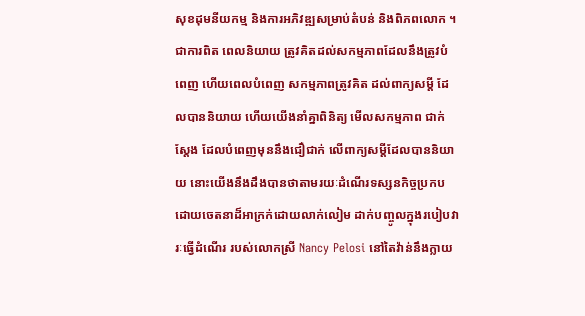សុខដុមនីយកម្ម និងការអភិវឌ្ឍសម្រាប់តំបន់ និងពិភពលោក ។ ជាការពិត ពេលនិយាយ ត្រូវគិតដល់សកម្មភាពដែលនឹងត្រូវបំពេញ ហើយពេលបំពេញ សកម្មភាពត្រូវគិត ដល់ពាក្យសម្តី ដែលបាននិយាយ ហើយយើងនាំគ្នាពិនិត្យ មើលសកម្មភាព ជាក់ស្តែង ដែលបំពេញមុននឹងជឿជាក់ លើពាក្យសម្តីដែលបាននិយាយ នោះយើងនឹងដឹងបានថាតាមរយៈដំណើរទស្សនកិច្ចប្រកបដោយចេតនាដ៏អាក្រក់ដោយលាក់លៀម ដាក់បញ្ចូលក្នុងរបៀបវារៈធ្វើដំណើរ របស់លោកស្រី Nancy Pelosi នៅតៃវ៉ាន់នឹងក្លាយ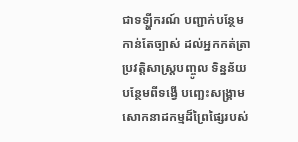ជាទឡ្ហីករណ៍ បញ្ជាក់បន្ថែមកាន់តែច្បាស់ ដល់អ្នកកត់ត្រាប្រវត្តិសាស្រ្តបញ្ចូល ទិន្នន័យបន្ថែមពីទង្វើ បញ្ឆេះសង្គ្រាម សោកនាដកម្មដ៏ព្រៃផ្សៃរបស់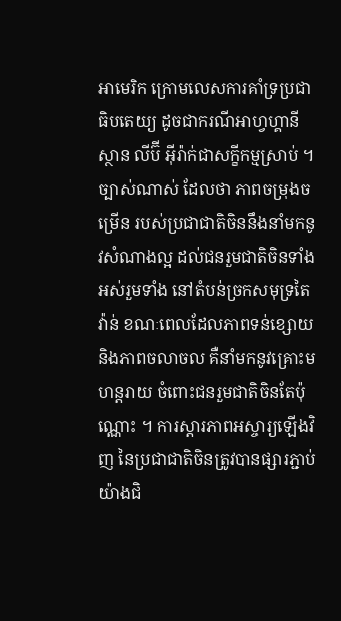អាមេរិក ក្រោមលេសការគាំទ្រប្រជាធិបតេយ្យ ដូចជាករណីអាហ្វហ្គានីស្ថាន លីប៊ី អ៊ីរ៉ាក់ជាសក្ខីកម្មស្រាប់ ។
ច្បាស់ណាស់ ដែលថា ភាពចម្រុងចម្រើន របស់ប្រជាជាតិចិននឹងនាំមកនូវសំណាងល្អ ដល់ជនរួមជាតិចិនទាំងអស់រួមទាំង នៅតំបន់ច្រកសមុទ្រតៃវ៉ាន់ ខណៈពេលដែលភាពទន់ខ្សោយ និងភាពចលាចល គឺនាំមកនូវគ្រោះមហន្តរាយ ចំពោះជនរួមជាតិចិនតែប៉ុណ្ណោះ ។ ការស្តារភាពអស្ចារ្យឡើងវិញ នៃប្រជាជាតិចិនត្រូវបានផ្សារភ្ជាប់យ៉ាងជិ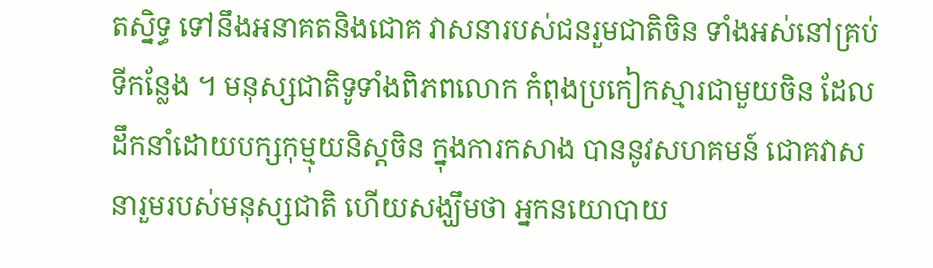តស្និទ្ធ ទៅនឹងអនាគតនិងជោគ វាសនារបស់ជនរួមជាតិចិន ទាំងអស់នៅគ្រប់ទីកន្លែង ។ មនុស្សជាតិទូទាំងពិភពលោក កំពុងប្រកៀកស្មារជាមួយចិន ដែលដឹកនាំដោយបក្សកុម្មុយនិស្តចិន ក្នុងការកសាង បាននូវសហគមន៍ ជោគវាសនារួមរបស់មនុស្សជាតិ ហើយសង្ឃឹមថា អ្នកនយោបាយ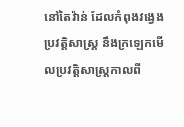នៅតៃវ៉ាន់ ដែលកំពុងវង្វេងប្រវត្តិសាស្រ្ត នឹងក្រឡេកមើលប្រវត្តិសាស្រ្តកាលពី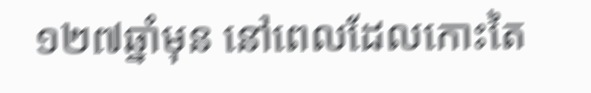១២៧ឆ្នាំមុន នៅពេលដែលកោះតៃ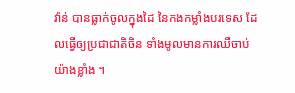វ៉ាន់ បានធ្លាក់ចូលក្នុងដៃ នៃកងកម្លាំងបរទេស ដែលធ្វើឲ្យប្រជាជាតិចិន ទាំងមូលមានការឈឺចាប់យ៉ាងខ្លាំង ។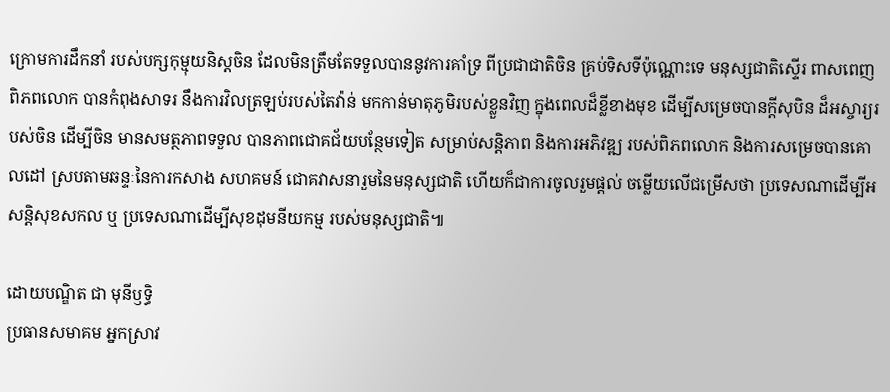ក្រោមការដឹកនាំ របស់បក្សកុម្មុយនិស្តចិន ដែលមិនត្រឹមតែទទួលបាននូវការគាំទ្រ ពីប្រជាជាតិចិន គ្រប់ទិសទីប៉ុណ្ណោះទេ មនុស្សជាតិស្ទើរ ពាសពេញពិភពលោក បានកំពុងសាទរ នឹងការវិលត្រឡប់របស់តៃវ៉ាន់ មកកាន់មាតុភូមិរបស់ខ្លួនវិញ ក្នុងពេលដ៏ខ្លីខាងមុខ ដើម្បីសម្រេចបានក្តីសុបិន ដ៏អស្ចារ្យរបស់ចិន ដើម្បីចិន មានសមត្ថភាពទទួល បានភាពជោគជ័យបន្ថែមទៀត សម្រាប់សន្តិភាព និងការអភិវឌ្ឍ របស់ពិភពលោក និងការសម្រេចបានគោលដៅ ស្របតាមឆន្ទៈនៃការកសាង សហគមន៍ ជោគវាសនារួមនៃមនុស្សជាតិ ហើយក៏ជាការចូលរួមផ្តល់ ចម្លើយលើជម្រើសថា ប្រទេសណាដើម្បីអសន្តិសុខសកល ឬ ប្រទេសណាដើម្បីសុខដុមនីយកម្ម របស់មនុស្សជាតិ៕

ដោយបណ្ឌិត ជា មុនីឫទ្ធិ
ប្រធានសមាគម អ្នកស្រាវ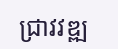ជ្រាវវឌ្ឍ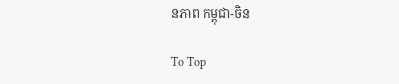នភាព កម្ពុជា-ចិន

To Top